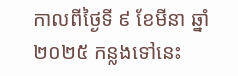កាលពីថ្ងៃទី ៩ ខែមីនា ឆ្នាំ ២០២៥ កន្លងទៅនេះ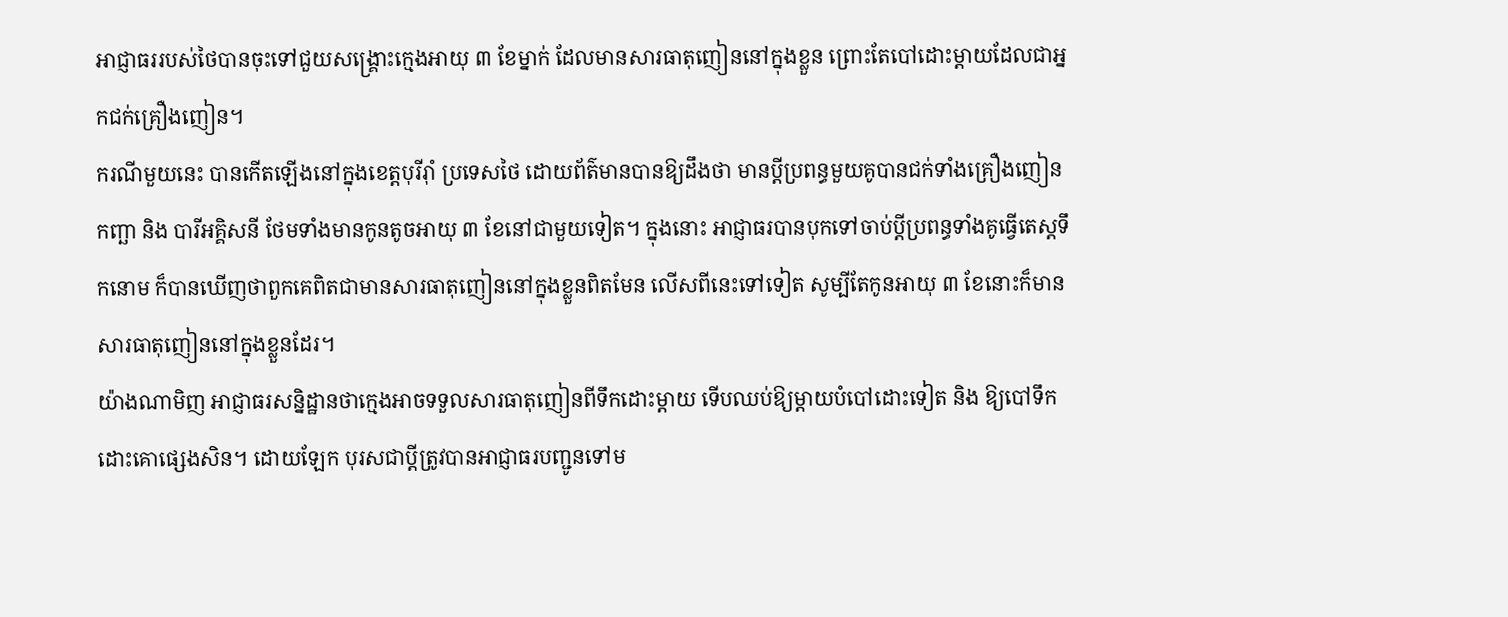អាជ្ញាធររបស់ថៃបានចុះទៅជួយសង្រ្គោះក្មេងអាយុ ៣ ខែម្នាក់ ដែលមានសារធាតុញៀននៅក្នុងខ្លួន ព្រោះតែបៅដោះម្តាយដែលជាអ្នកជក់គ្រឿងញៀន។
ករណីមួយនេះ បានកើតឡើងនៅក្នុងខេត្តបុរីរ៉ាំ ប្រទេសថៃ ដោយព័ត៌មានបានឱ្យដឹងថា មានប្តីប្រពន្ធមួយគូបានជក់ទាំងគ្រឿងញៀន កញ្ឆា និង បារីអគ្គិសនី ថែមទាំងមានកូនតូចអាយុ ៣ ខែនៅជាមួយទៀត។ ក្នុងនោះ អាជ្ញាធរបានបុកទៅចាប់ប្តីប្រពន្ធទាំងគូធ្វើតេស្តទឹកនោម ក៏បានឃើញថាពួកគេពិតជាមានសារធាតុញៀននៅក្នុងខ្លួនពិតមែន លើសពីនេះទៅទៀត សូម្បីតែកូនអាយុ ៣ ខែនោះក៏មានសារធាតុញៀននៅក្នុងខ្លួនដែរ។
យ៉ាងណាមិញ អាជ្ញាធរសន្និដ្ឋានថាក្មេងអាចទទួលសារធាតុញៀនពីទឹកដោះម្តាយ ទើបឈប់ឱ្យម្តាយបំបៅដោះទៀត និង ឱ្យបៅទឹកដោះគោផ្សេងសិន។ ដោយឡែក បុរសជាប្តីត្រូវបានអាជ្ញាធរបញ្ជូនទៅម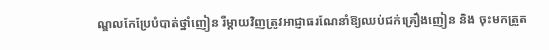ណ្ឌលកែប្រែបំបាត់ថ្នាំញៀន រីម្តាយវិញត្រូវអាជ្ញាធរណែនាំឱ្យឈប់ជក់គ្រឿងញៀន និង ចុះមកត្រួត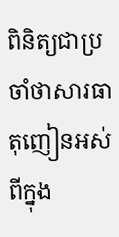ពិនិត្យជាប្រចាំថាសារធាតុញៀនអស់ពីក្នុង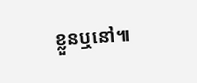ខ្លួនឬនៅ៕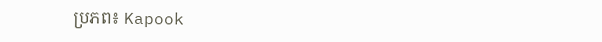ប្រភព៖ Kapook